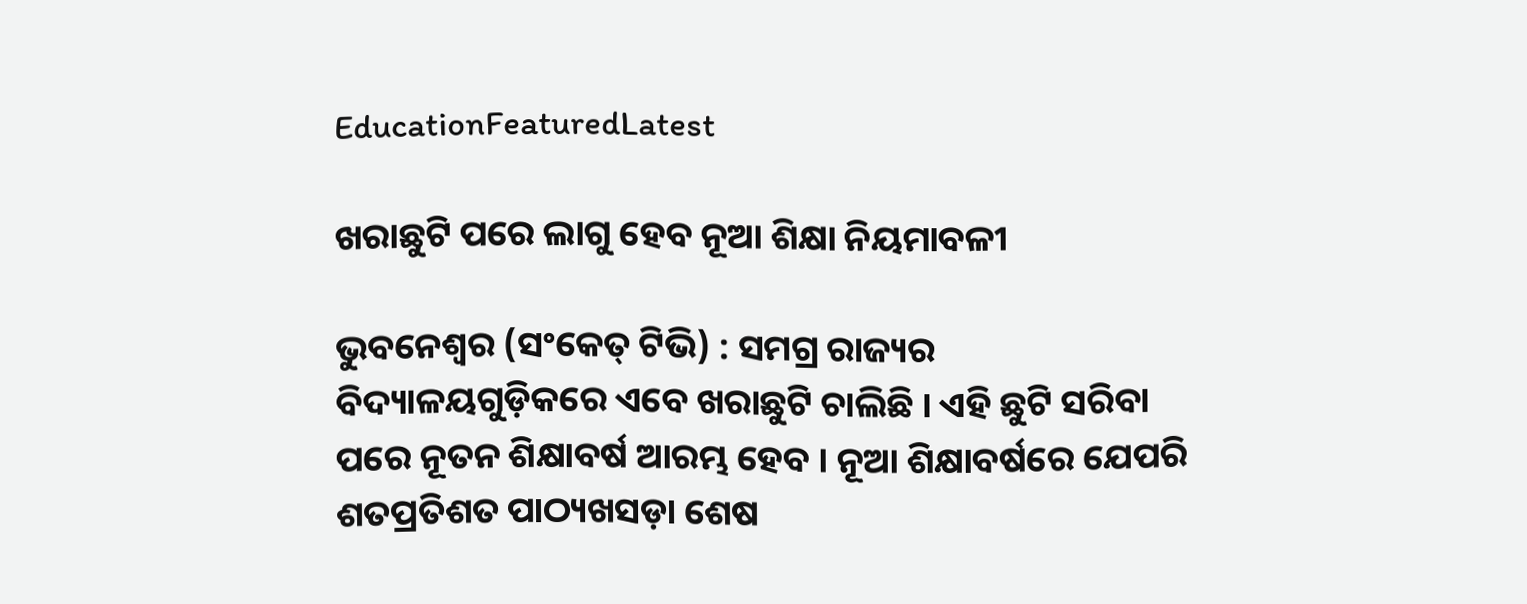EducationFeaturedLatest

ଖରାଛୁଟି ପରେ ଲାଗୁ ହେବ ନୂଆ ଶିକ୍ଷା ନିୟମାବଳୀ

ଭୁବନେଶ୍ବର (ସଂକେତ୍ ଟିଭି) : ସମଗ୍ର ରାଜ୍ୟର ବିଦ୍ୟାଳୟଗୁଡ଼ିକରେ ଏବେ ଖରାଛୁଟି ଚାଲିଛି । ଏହି ଛୁଟି ସରିବା ପରେ ନୂତନ ଶିକ୍ଷାବର୍ଷ ଆରମ୍ଭ ହେବ । ନୂଆ ଶିକ୍ଷାବର୍ଷରେ ଯେପରି ଶତପ୍ରତିଶତ ପାଠ୍ୟଖସଡ଼ା ଶେଷ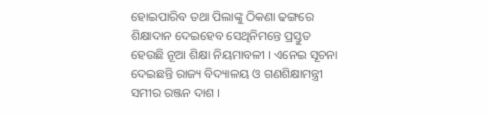ହୋଇପାରିବ ତଥା ପିଲାଙ୍କୁ ଠିକଣା ଢଙ୍ଗରେ ଶିକ୍ଷାଦାନ ଦେଇହେବ ସେଥିନିମନ୍ତେ ପ୍ରସ୍ତୁତ ହେଉଛି ନୂଆ ଶିକ୍ଷା ନିୟମାବଳୀ । ଏନେଇ ସୂଚନା ଦେଇଛନ୍ତି ରାଜ୍ୟ ବିଦ୍ୟାଳୟ ଓ ଗଣଶିକ୍ଷାମନ୍ତ୍ରୀ ସମୀର ରଞ୍ଜନ ଦାଶ ।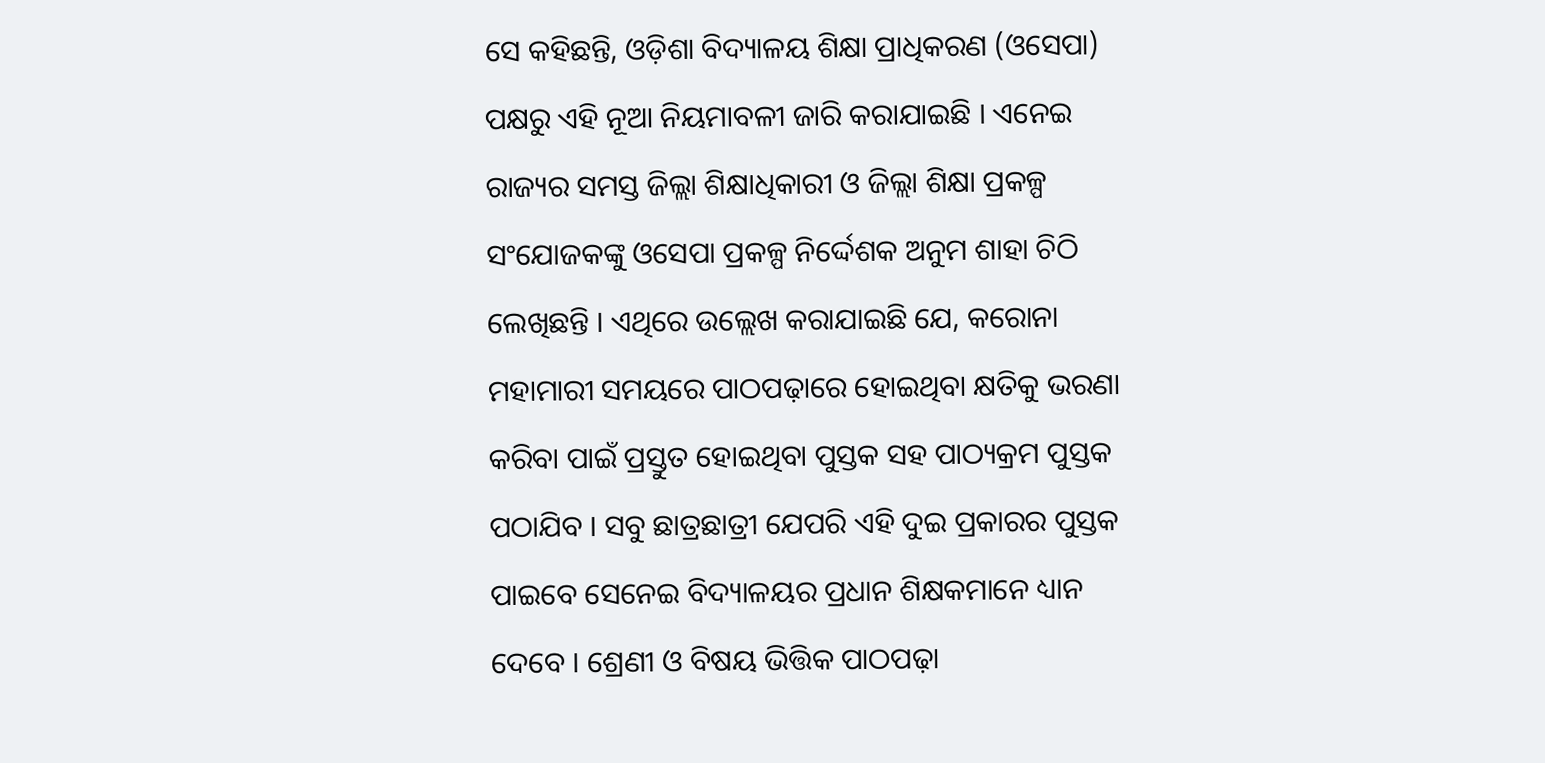ସେ କହିଛନ୍ତି, ଓଡ଼ିଶା ବିଦ୍ୟାଳୟ ଶିକ୍ଷା ପ୍ରାଧିକରଣ (ଓସେପା) ପକ୍ଷରୁ ଏହି ନୂଆ ନିୟମାବଳୀ ଜାରି କରାଯାଇଛି । ଏନେଇ ରାଜ୍ୟର ସମସ୍ତ ଜିଲ୍ଲା ଶିକ୍ଷାଧିକାରୀ ଓ ଜିଲ୍ଲା ଶିକ୍ଷା ପ୍ରକଳ୍ପ ସଂଯୋଜକଙ୍କୁ ଓସେପା ପ୍ରକଳ୍ପ ନିର୍ଦ୍ଦେଶକ ଅନୁମ ଶାହା ଚିଠି ଲେଖିଛନ୍ତି । ଏଥିରେ ଉଲ୍ଲେଖ କରାଯାଇଛି ଯେ, କରୋନା ମହାମାରୀ ସମୟରେ ପାଠପଢ଼ାରେ ହୋଇଥିବା କ୍ଷତିକୁ ଭରଣା କରିବା ପାଇଁ ପ୍ରସ୍ତୁତ ହୋଇଥିବା ପୁସ୍ତକ ସହ ପାଠ୍ୟକ୍ରମ ପୁସ୍ତକ ପଠାଯିବ । ସବୁ ଛାତ୍ରଛାତ୍ରୀ ଯେପରି ଏହି ଦୁଇ ପ୍ରକାରର ପୁସ୍ତକ ପାଇବେ ସେନେଇ ବିଦ୍ୟାଳୟର ପ୍ରଧାନ ଶିକ୍ଷକମାନେ ଧ୍ୟାନ ଦେବେ । ଶ୍ରେଣୀ ଓ ବିଷୟ ଭିତ୍ତିକ ପାଠପଢ଼ା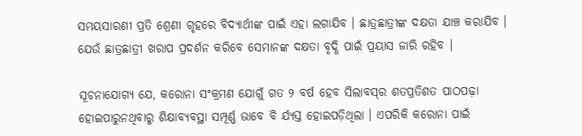ସମୟସାରଣୀ ପ୍ରତି ଶ୍ରେଣୀ ଗୃହରେ ବିଦ୍ୟାର୍ଥୀଙ୍କ ପାଇଁ ଏହା ଲଗାଯିବ । ଛାତ୍ରଛାତ୍ରୀଙ୍କ ଦକ୍ଷତା ଯାଞ୍ଚ କରାଯିବ । ଯେଉଁ ଛାତ୍ରଛାତ୍ରୀ ଖରାପ ପ୍ରଦର୍ଶନ କରିବେ ସେମାନଙ୍କ ଦକ୍ଷତା ବୃଦ୍ଧି ପାଇଁ ପ୍ରୟାସ ଜାରି ରହିବ ।

ସୂଚନାଯୋଗ୍ୟ ଯେ, କରୋନା ସଂକ୍ରମଣ ଯୋଗୁଁ ଗତ ୨ ବର୍ଷ ହେବ ସିଲାବସ୍‌ର ଶତପ୍ରତିଶତ ପାଠପଢ଼ା ହୋଇପାରୁନଥିବାରୁ ଶିକ୍ଷାବ୍ୟବସ୍ଥା ସମ୍ପୂର୍ଣ୍ଣ ଭାବେ ବି ର୍ଯ୍ୟସ୍ତ ହୋଇପଡ଼ିଥିଲା । ଏପରିକି କରୋନା ପାଇଁ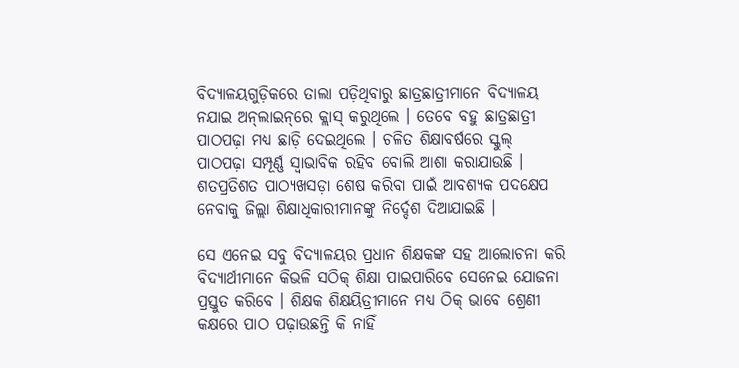ବିଦ୍ୟାଳୟଗୁଡ଼ିକରେ ତାଲା ପଡ଼ିଥିବାରୁ ଛାତ୍ରଛାତ୍ରୀମାନେ ବିଦ୍ୟାଳୟ ନଯାଇ ଅନ୍‌ଲାଇନ୍‌ରେ କ୍ଲାସ୍ କରୁଥିଲେ । ତେବେ ବହୁ ଛାତ୍ରଛାତ୍ରୀ ପାଠପଢ଼ା ମଧ୍ୟ ଛାଡ଼ି ଦେଇଥିଲେ । ଚଳିତ ଶିକ୍ଷାବର୍ଷରେ ସ୍କୁଲ୍‌ ପାଠପଢ଼ା ସମ୍ପୂର୍ଣ୍ଣ ସ୍ୱାଭାବିକ ରହିବ ବୋଲି ଆଶା କରାଯାଉଛି । ଶତପ୍ରତିଶତ ପାଠ୍ୟଖସଡ଼ା ଶେଷ କରିବା ପାଇଁ ଆବଶ୍ୟକ ପଦକ୍ଷେପ ନେବାକୁ ଜିଲ୍ଲା ଶିକ୍ଷାଧିକାରୀମାନଙ୍କୁ ନିର୍ଦ୍ଦେଶ ଦିଆଯାଇଛି ।

ସେ ଏନେଇ ସବୁ ବିଦ୍ୟାଳୟର ପ୍ରଧାନ ଶିକ୍ଷକଙ୍କ ସହ ଆଲୋଚନା କରି ବିଦ୍ୟାର୍ଥୀମାନେ କିଭଳି ସଠିକ୍ ଶିକ୍ଷା ପାଇପାରିବେ ସେନେଇ ଯୋଜନା ପ୍ରସ୍ତୁତ କରିବେ । ଶିକ୍ଷକ ଶିକ୍ଷୟିତ୍ରୀମାନେ ମଧ୍ୟ ଠିକ୍‌ ଭାବେ ଶ୍ରେଣୀ କକ୍ଷରେ ପାଠ ପଢ଼ାଉଛନ୍ତି କି ନାହିଁ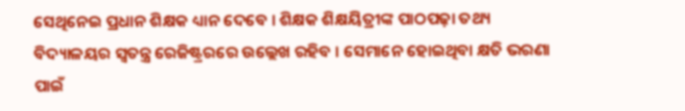ସେଥିନେଇ ପ୍ରଧାନ ଶିକ୍ଷକ ଧ୍ୟାନ ଦେବେ । ଶିକ୍ଷକ ଶିକ୍ଷୟିତ୍ରୀଙ୍କ ପାଠପଢ଼ା ତଥ୍ୟ ବିଦ୍ୟାଳୟର ସ୍ୱତନ୍ତ୍ର ରେଜିଷ୍ଟ୍ରରରେ ଉଲ୍ଲେଖ ରହିବ । ସେମାନେ ହୋଇଥିବା କ୍ଷତି ଭରଣା ପାଇଁ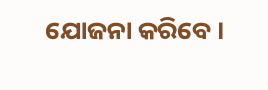ଯୋଜନା କରିବେ ।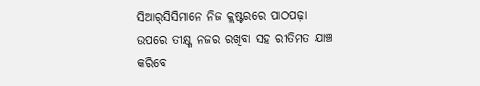ସିଆର୍‌ସିସିମାନେ ନିଜ କ୍ଲଷ୍ଟରରେ ପାଠପଢ଼ା ଉପରେ ତୀକ୍ଷ୍ଣ ନଜର ରଖିବା ସହ ରୀତିମତ ଯାଞ୍ଚ କରିବେ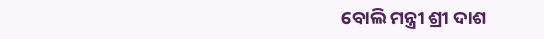ବୋଲି ମନ୍ତ୍ରୀ ଶ୍ରୀ ଦାଶ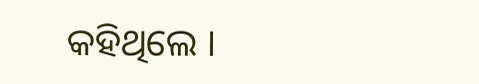କହିଥିଲେ ।